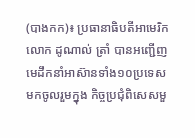(បាងកក)៖ ប្រធានាធិបតីអាមេរិក លោក ដូណាល់ ត្រាំ បានអញ្ជើញមេដឹកនាំអាស៊ានទាំង១០ប្រទេស មកចូលរួមក្នុង កិច្ចប្រជុំពិសេសមួ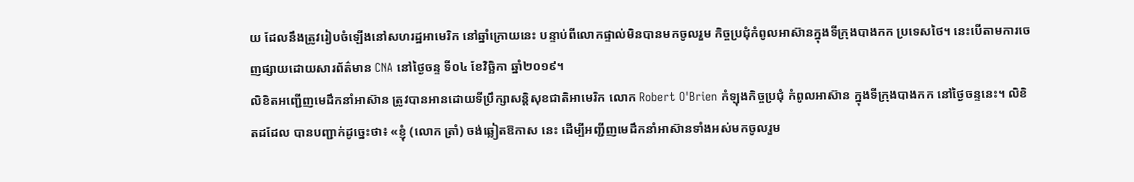យ ដែលនឹងត្រូវរៀបចំឡើងនៅសហរដ្ឋអាមេរិក នៅឆ្នាំក្រោយនេះ បន្ទាប់ពីលោកផ្ទាល់មិនបានមកចូលរួម កិច្ចប្រជុំកំពូលអាស៊ានក្នុងទីក្រុងបាងកក ប្រទេសថៃ។ នេះបើតាមការចេញផ្សាយដោយសារព័ត៌មាន CNA នៅថ្ងៃចន្ទ ទី០៤ ខែវិច្ឆិកា ឆ្នាំ២០១៩។
លិខិតអញ្ជើញមេដឹកនាំអាស៊ាន ត្រូវបានអានដោយទីប្រឹក្សាសន្តិសុខជាតិអាមេរិក លោក Robert O'Brien កំឡុងកិច្ចប្រជុំ កំពូលអាស៊ាន ក្នុងទីក្រុងបាងកក នៅថ្ងៃចន្ទនេះ។ លិខិតដដែល បានបញ្ជាក់ដូច្នេះថា៖ «ខ្ញុំ (លោក ត្រាំ) ចង់ឆ្លៀតឱកាស នេះ ដើម្បីអញ្ជីញមេដឹកនាំអាស៊ានទាំងអស់មកចូលរួម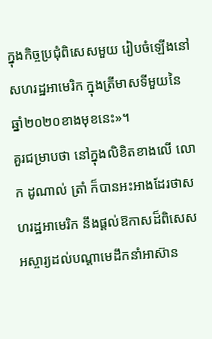ក្នុងកិច្ចប្រជុំពិសេសមួយ រៀបចំឡើងនៅសហរដ្ឋអាមេរិក ក្នុងត្រីមាសទីមួយនៃ ឆ្នាំ២០២០ខាងមុខនេះ»។
គួរជម្រាបថា នៅក្នុងលិខិតខាងលើ លោក ដូណាល់ ត្រាំ ក៏បានអះអាងដែរថាសហរដ្ឋអាមេរិក នឹងផ្ដល់ឱកាសដ៏ពិសេស អស្ចារ្យដល់បណ្ដាមេដឹកនាំអាស៊ាន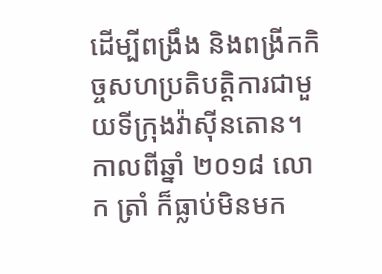ដើម្បីពង្រឹង និងពង្រីកកិច្ចសហប្រតិបត្តិការជាមួយទីក្រុងវ៉ាស៊ីនតោន។ កាលពីឆ្នាំ ២០១៨ លោក ត្រាំ ក៏ធ្លាប់មិនមក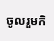ចូលរួមកិ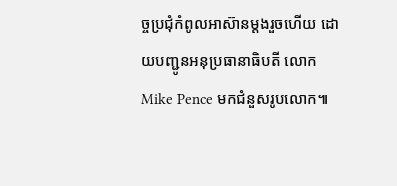ច្ចប្រជុំកំពូលអាស៊ានម្ដងរួចហើយ ដោយបញ្ជូនអនុប្រធានាធិបតី លោក Mike Pence មកជំនួសរូបលោក៕